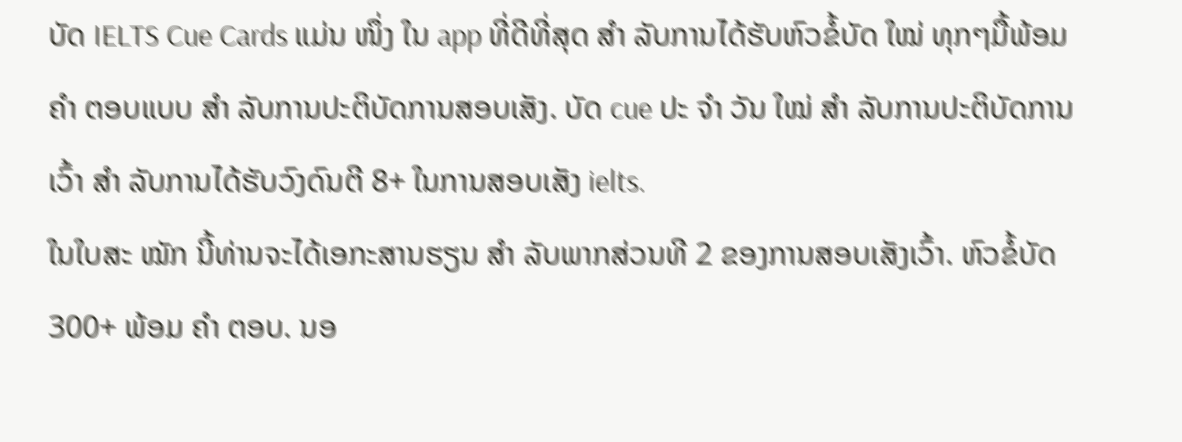ບັດ IELTS Cue Cards ແມ່ນ ໜຶ່ງ ໃນ app ທີ່ດີທີ່ສຸດ ສຳ ລັບການໄດ້ຮັບຫົວຂໍ້ບັດ ໃໝ່ ທຸກໆມື້ພ້ອມ ຄຳ ຕອບແບບ ສຳ ລັບການປະຕິບັດການສອບເສັງ. ບັດ cue ປະ ຈຳ ວັນ ໃໝ່ ສຳ ລັບການປະຕິບັດການເວົ້າ ສຳ ລັບການໄດ້ຮັບວົງດົນຕີ 8+ ໃນການສອບເສັງ ielts.
ໃນໃບສະ ໝັກ ນີ້ທ່ານຈະໄດ້ເອກະສານຮຽນ ສຳ ລັບພາກສ່ວນທີ 2 ຂອງການສອບເສັງເວົ້າ. ຫົວຂໍ້ບັດ 300+ ພ້ອມ ຄຳ ຕອບ. ນອ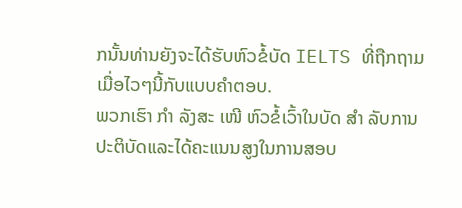ກນັ້ນທ່ານຍັງຈະໄດ້ຮັບຫົວຂໍ້ບັດ IELTS ທີ່ຖືກຖາມເມື່ອໄວໆນີ້ກັບແບບຄໍາຕອບ.
ພວກເຮົາ ກຳ ລັງສະ ເໜີ ຫົວຂໍ້ເວົ້າໃນບັດ ສຳ ລັບການປະຕິບັດແລະໄດ້ຄະແນນສູງໃນການສອບ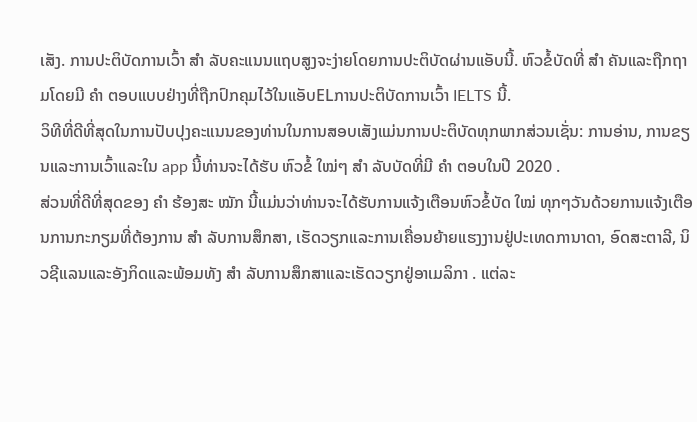ເສັງ. ການປະຕິບັດການເວົ້າ ສຳ ລັບຄະແນນແຖບສູງຈະງ່າຍໂດຍການປະຕິບັດຜ່ານແອັບນີ້. ຫົວຂໍ້ບັດທີ່ ສຳ ຄັນແລະຖືກຖາມໂດຍມີ ຄຳ ຕອບແບບຢ່າງທີ່ຖືກປົກຄຸມໄວ້ໃນແອັບELການປະຕິບັດການເວົ້າ IELTS ນີ້.
ວິທີທີ່ດີທີ່ສຸດໃນການປັບປຸງຄະແນນຂອງທ່ານໃນການສອບເສັງແມ່ນການປະຕິບັດທຸກພາກສ່ວນເຊັ່ນ: ການອ່ານ, ການຂຽນແລະການເວົ້າແລະໃນ app ນີ້ທ່ານຈະໄດ້ຮັບ ຫົວຂໍ້ ໃໝ່ໆ ສຳ ລັບບັດທີ່ມີ ຄຳ ຕອບໃນປີ 2020 .
ສ່ວນທີ່ດີທີ່ສຸດຂອງ ຄຳ ຮ້ອງສະ ໝັກ ນີ້ແມ່ນວ່າທ່ານຈະໄດ້ຮັບການແຈ້ງເຕືອນຫົວຂໍ້ບັດ ໃໝ່ ທຸກໆວັນດ້ວຍການແຈ້ງເຕືອນການກະກຽມທີ່ຕ້ອງການ ສຳ ລັບການສຶກສາ, ເຮັດວຽກແລະການເຄື່ອນຍ້າຍແຮງງານຢູ່ປະເທດການາດາ, ອົດສະຕາລີ, ນິວຊີແລນແລະອັງກິດແລະພ້ອມທັງ ສຳ ລັບການສຶກສາແລະເຮັດວຽກຢູ່ອາເມລິກາ . ແຕ່ລະ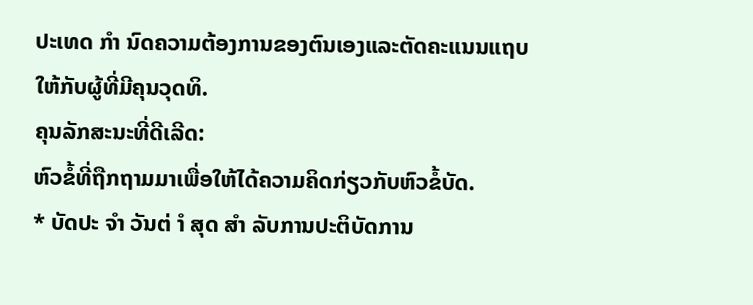ປະເທດ ກຳ ນົດຄວາມຕ້ອງການຂອງຕົນເອງແລະຕັດຄະແນນແຖບໃຫ້ກັບຜູ້ທີ່ມີຄຸນວຸດທິ.
ຄຸນລັກສະນະທີ່ດີເລີດ:
ຫົວຂໍ້ທີ່ຖືກຖາມມາເພື່ອໃຫ້ໄດ້ຄວາມຄິດກ່ຽວກັບຫົວຂໍ້ບັດ.
* ບັດປະ ຈຳ ວັນຕ່ ຳ ສຸດ ສຳ ລັບການປະຕິບັດການ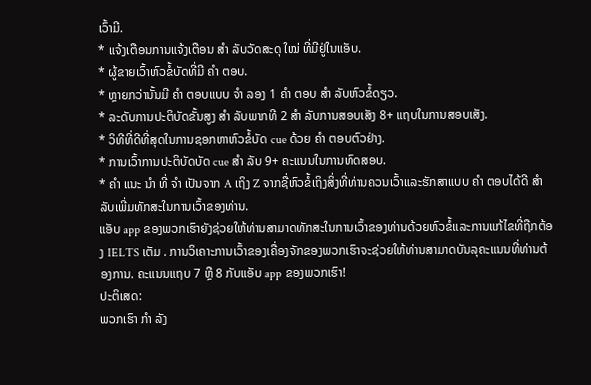ເວົ້າມີ.
* ແຈ້ງເຕືອນການແຈ້ງເຕືອນ ສຳ ລັບວັດສະດຸ ໃໝ່ ທີ່ມີຢູ່ໃນແອັບ.
* ຜູ້ຂາຍເວົ້າຫົວຂໍ້ບັດທີ່ມີ ຄຳ ຕອບ.
* ຫຼາຍກວ່ານັ້ນມີ ຄຳ ຕອບແບບ ຈຳ ລອງ 1 ຄຳ ຕອບ ສຳ ລັບຫົວຂໍ້ດຽວ.
* ລະດັບການປະຕິບັດຂັ້ນສູງ ສຳ ລັບພາກທີ 2 ສຳ ລັບການສອບເສັງ 8+ ແຖບໃນການສອບເສັງ.
* ວິທີທີ່ດີທີ່ສຸດໃນການຊອກຫາຫົວຂໍ້ບັດ cue ດ້ວຍ ຄຳ ຕອບຕົວຢ່າງ.
* ການເວົ້າການປະຕິບັດບັດ cue ສຳ ລັບ 9+ ຄະແນນໃນການທົດສອບ.
* ຄຳ ແນະ ນຳ ທີ່ ຈຳ ເປັນຈາກ A ເຖິງ Z ຈາກຊື່ຫົວຂໍ້ເຖິງສິ່ງທີ່ທ່ານຄວນເວົ້າແລະຮັກສາແບບ ຄຳ ຕອບໄດ້ດີ ສຳ ລັບເພີ່ມທັກສະໃນການເວົ້າຂອງທ່ານ.
ແອັບ app ຂອງພວກເຮົາຍັງຊ່ວຍໃຫ້ທ່ານສາມາດທັກສະໃນການເວົ້າຂອງທ່ານດ້ວຍຫົວຂໍ້ແລະການແກ້ໄຂທີ່ຖືກຕ້ອງ IELTS ເຕັມ . ການວິເຄາະການເວົ້າຂອງເຄື່ອງຈັກຂອງພວກເຮົາຈະຊ່ວຍໃຫ້ທ່ານສາມາດບັນລຸຄະແນນທີ່ທ່ານຕ້ອງການ. ຄະແນນແຖບ 7 ຫຼື 8 ກັບແອັບ app ຂອງພວກເຮົາ!
ປະຕິເສດ:
ພວກເຮົາ ກຳ ລັງ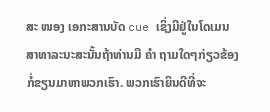ສະ ໜອງ ເອກະສານບັດ cue ເຊິ່ງມີຢູ່ໃນໂດເມນສາທາລະນະສະນັ້ນຖ້າທ່ານມີ ຄຳ ຖາມໃດໆກ່ຽວຂ້ອງກໍ່ຂຽນມາຫາພວກເຮົາ. ພວກເຮົາຍິນດີທີ່ຈະ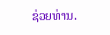ຊ່ວຍທ່ານ.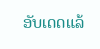ອັບເດດແລ້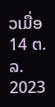ວເມື່ອ
14 ຕ.ລ. 2023